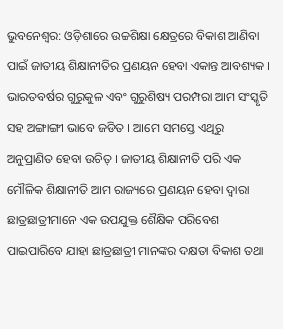ଭୁବନେଶ୍ୱର: ଓଡ଼ିଶାରେ ଉଚ୍ଚଶିକ୍ଷା କ୍ଷେତ୍ରରେ ବିକାଶ ଆଣିବା ପାଇଁ ଜାତୀୟ ଶିକ୍ଷାନୀତିର ପ୍ରଣୟନ ହେବା ଏକାନ୍ତ ଆବଶ୍ୟକ । ଭାରତବର୍ଷର ଗୁରୁକୁଳ ଏବଂ ଗୁରୁଶିଷ୍ୟ ପରମ୍ପରା ଆମ ସଂସ୍କୃତି ସହ ଅଙ୍ଗାଙ୍ଗୀ ଭାବେ ଜଡିତ । ଆମେ ସମସ୍ତେ ଏଥିରୁ ଅନୁପ୍ରାଣିତ ହେବା ଉଚିତ୍ । ଜାତୀୟ ଶିକ୍ଷାନୀତି ପରି ଏକ ମୌଳିକ ଶିକ୍ଷାନୀତି ଆମ ରାଜ୍ୟରେ ପ୍ରଣୟନ ହେବା ଦ୍ଵାରା ଛାତ୍ରଛାତ୍ରୀମାନେ ଏକ ଉପଯୁକ୍ତ ଶୈକ୍ଷିକ ପରିବେଶ ପାଇପାରିବେ ଯାହା ଛାତ୍ରଛାତ୍ରୀ ମାନଙ୍କର ଦକ୍ଷତା ବିକାଶ ତଥା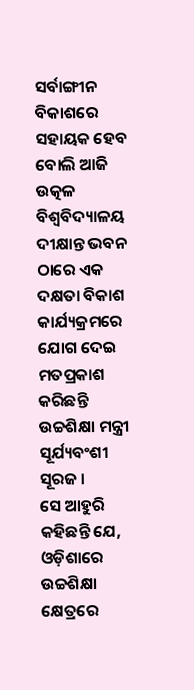ସର୍ବାଙ୍ଗୀନ ବିକାଶରେ ସହାୟକ ହେବ ବୋଲି ଆଜି ଉତ୍କଳ ବିଶ୍ୱବିଦ୍ୟାଳୟ ଦୀକ୍ଷାନ୍ତ ଭବନ ଠାରେ ଏକ ଦକ୍ଷତା ବିକାଶ କାର୍ଯ୍ୟକ୍ରମରେ ଯୋଗ ଦେଇ ମତପ୍ରକାଶ କରିଛନ୍ତି ଉଚ୍ଚଶିକ୍ଷା ମନ୍ତ୍ରୀ ସୂର୍ଯ୍ୟବଂଶୀ ସୂରଜ ।
ସେ ଆହୁରି କହିଛନ୍ତି ଯେ, ଓଡ଼ିଶାରେ ଉଚ୍ଚଶିକ୍ଷା କ୍ଷେତ୍ରରେ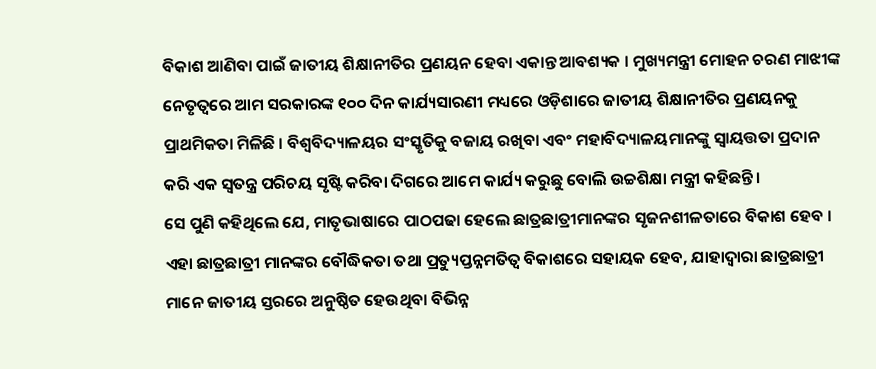ବିକାଶ ଆଣିବା ପାଇଁ ଜାତୀୟ ଶିକ୍ଷାନୀତିର ପ୍ରଣୟନ ହେବା ଏକାନ୍ତ ଆବଶ୍ୟକ । ମୁଖ୍ୟମନ୍ତ୍ରୀ ମୋହନ ଚରଣ ମାଝୀଙ୍କ ନେତୃତ୍ୱରେ ଆମ ସରକାରଙ୍କ ୧୦୦ ଦିନ କାର୍ଯ୍ୟସାରଣୀ ମଧ୍ୟରେ ଓଡ଼ିଶାରେ ଜାତୀୟ ଶିକ୍ଷାନୀତିର ପ୍ରଣୟନକୁ ପ୍ରାଥମିକତା ମିଳିଛି । ବିଶ୍ୱବିଦ୍ୟାଳୟର ସଂସ୍କୃତିକୁ ବଜାୟ ରଖିବା ଏବଂ ମହାବିଦ୍ୟାଳୟମାନଙ୍କୁ ସ୍ୱାୟତ୍ତତା ପ୍ରଦାନ କରି ଏକ ସ୍ୱତନ୍ତ୍ର ପରିଚୟ ସୃଷ୍ଟି କରିବା ଦିଗରେ ଆମେ କାର୍ଯ୍ୟ କରୁଛୁ ବୋଲି ଉଚ୍ଚଶିକ୍ଷା ମନ୍ତ୍ରୀ କହିଛନ୍ତି ।
ସେ ପୁଣି କହିଥିଲେ ଯେ, ମାତୃଭାଷାରେ ପାଠପଢା ହେଲେ ଛାତ୍ରଛାତ୍ରୀମାନଙ୍କର ସୃଜନଶୀଳତାରେ ବିକାଶ ହେବ । ଏହା ଛାତ୍ରଛାତ୍ରୀ ମାନଙ୍କର ବୌଦ୍ଧିକତା ତଥା ପ୍ରତ୍ୟୁପ୍ତନ୍ନମତିତ୍ୱ ବିକାଶରେ ସହାୟକ ହେବ, ଯାହାଦ୍ୱାରା ଛାତ୍ରଛାତ୍ରୀ ମାନେ ଜାତୀୟ ସ୍ତରରେ ଅନୁଷ୍ଠିତ ହେଉଥିବା ବିଭିନ୍ନ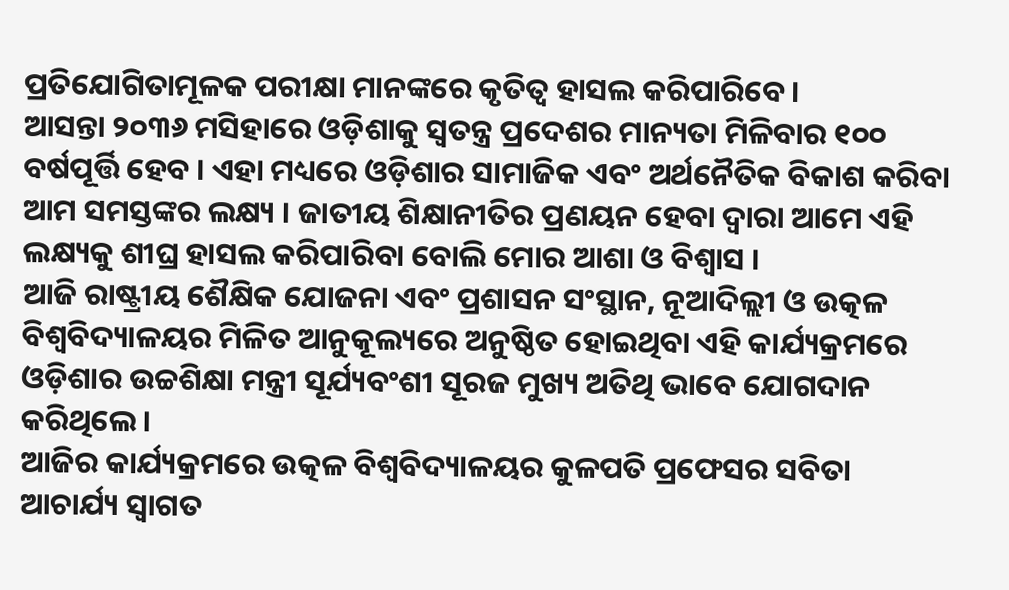ପ୍ରତିଯୋଗିତାମୂଳକ ପରୀକ୍ଷା ମାନଙ୍କରେ କୃତିତ୍ବ ହାସଲ କରିପାରିବେ ।
ଆସନ୍ତା ୨୦୩୬ ମସିହାରେ ଓଡ଼ିଶାକୁ ସ୍ୱତନ୍ତ୍ର ପ୍ରଦେଶର ମାନ୍ୟତା ମିଳିବାର ୧୦୦ ବର୍ଷପୂର୍ତ୍ତି ହେବ । ଏହା ମଧ୍ୟରେ ଓଡ଼ିଶାର ସାମାଜିକ ଏବଂ ଅର୍ଥନୈତିକ ବିକାଶ କରିବା ଆମ ସମସ୍ତଙ୍କର ଲକ୍ଷ୍ୟ । ଜାତୀୟ ଶିକ୍ଷାନୀତିର ପ୍ରଣୟନ ହେବା ଦ୍ୱାରା ଆମେ ଏହି ଲକ୍ଷ୍ୟକୁ ଶୀଘ୍ର ହାସଲ କରିପାରିବା ବୋଲି ମୋର ଆଶା ଓ ବିଶ୍ୱାସ ।
ଆଜି ରାଷ୍ଟ୍ରୀୟ ଶୈକ୍ଷିକ ଯୋଜନା ଏବଂ ପ୍ରଶାସନ ସଂସ୍ଥାନ, ନୂଆଦିଲ୍ଲୀ ଓ ଉତ୍କଳ ବିଶ୍ୱବିଦ୍ୟାଳୟର ମିଳିତ ଆନୁକୂଲ୍ୟରେ ଅନୁଷ୍ଠିତ ହୋଇଥିବା ଏହି କାର୍ଯ୍ୟକ୍ରମରେ ଓଡ଼ିଶାର ଉଚ୍ଚଶିକ୍ଷା ମନ୍ତ୍ରୀ ସୂର୍ଯ୍ୟବଂଶୀ ସୂରଜ ମୁଖ୍ୟ ଅତିଥି ଭାବେ ଯୋଗଦାନ କରିଥିଲେ ।
ଆଜିର କାର୍ଯ୍ୟକ୍ରମରେ ଉତ୍କଳ ବିଶ୍ୱବିଦ୍ୟାଳୟର କୁଳପତି ପ୍ରଫେସର ସବିତା ଆଚାର୍ଯ୍ୟ ସ୍ୱାଗତ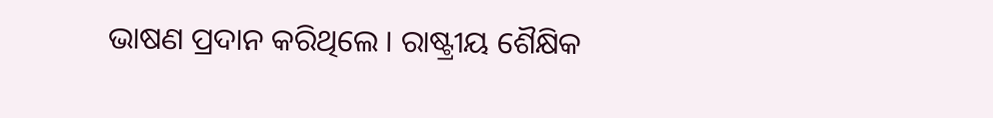ଭାଷଣ ପ୍ରଦାନ କରିଥିଲେ । ରାଷ୍ଟ୍ରୀୟ ଶୈକ୍ଷିକ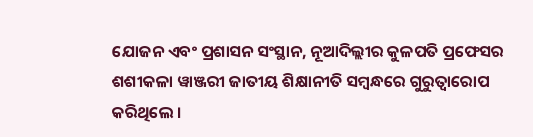ଯୋଜନ ଏବଂ ପ୍ରଶାସନ ସଂସ୍ଥାନ, ନୂଆଦିଲ୍ଲୀର କୁଳପତି ପ୍ରଫେସର ଶଶୀକଳା ୱାଞ୍ଜରୀ ଜାତୀୟ ଶିକ୍ଷାନୀତି ସମ୍ବନ୍ଧରେ ଗୁରୁତ୍ୱାରୋପ କରିଥିଲେ ।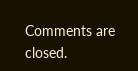Comments are closed.